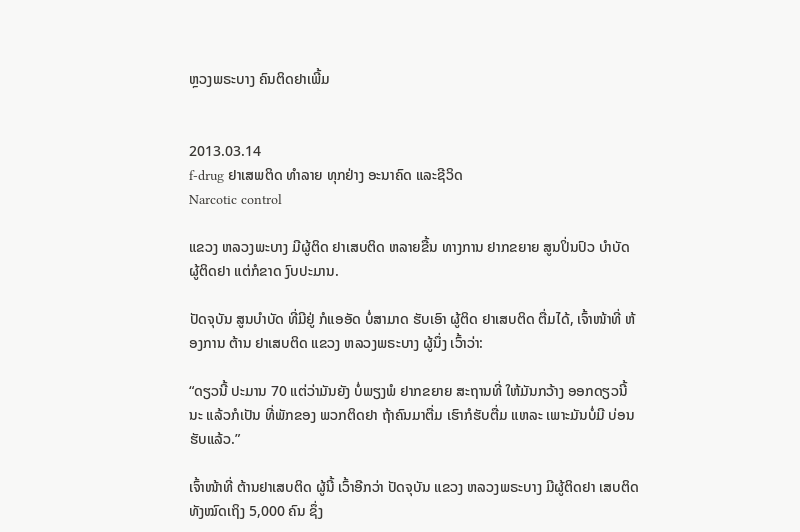ຫຼວງພຣະບາງ ຄົນຕິດຢາເພີ້ມ


2013.03.14
f-drug ຢາເສພຕິດ ທໍາລາຍ ທຸກຢ່າງ ອະນາຄົດ ແລະຊີວິດ
Narcotic control

ແຂວງ ຫລວງພະບາງ ມີຜູ້ຕິດ ຢາເສບຕິດ ຫລາຍຂື້ນ ທາງການ ຢາກຂຍາຍ ສູນປິ່ນປົວ ບຳບັດ ຜູ້ຕິດຢາ ແຕ່ກໍຂາດ ງົບປະມານ.

ປັດຈຸບັນ ສູນບໍາບັດ ທີ່ມີຢູ່ ກໍແອອັດ ບໍ່ສາມາດ ຮັບເອົາ ຜູ້ຕິດ ຢາເສບຕິດ ຕື່ມໄດ້, ເຈົ້າໜ້າທີ່ ຫ້ອງການ ຕ້ານ ຢາເສບຕິດ ແຂວງ ຫລວງພຣະບາງ ຜູ້ນຶ່ງ ເວົ້າວ່າ:

“ດຽວນີ້ ປະມານ 70 ແຕ່ວ່າມັນຍັງ ບໍ່ພຽງພໍ ຢາກຂຍາຍ ສະຖານທີ່ ໃຫ້ມັນກວ້າງ ອອກດຽວນີ້ ນະ ແລ້ວກໍເປັນ ທີ່ພັກຂອງ ພວກຕິດຢາ ຖ້າຄົນມາຕື່ມ ເຮົາກໍຮັບຕື່ມ ແຫລະ ເພາະມັນບໍ່ມີ ບ່ອນຮັບແລ້ວ.”

ເຈົ້າໜ້າທີ່ ຕ້ານຢາເສບຕິດ ຜູ້ນີ້ ເວົ້າອີກວ່າ ປັດຈຸບັນ ແຂວງ ຫລວງພຣະບາງ ມີຜູ້ຕິດຢາ ເສບຕິດ ທັງໝົດເຖິງ 5,000 ຄົນ ຊຶ່ງ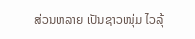ສ່ວນຫລາຍ ເປັນຊາວໜຸ່ມ ໄວລຸ້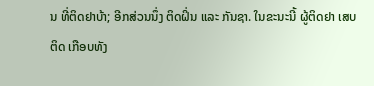ນ ທີ່ຕິດຢາບ້າ; ອີກສ່ວນນຶ່ງ ຕິດຝິ່ນ ແລະ ກັນຊາ. ໃນຂະນະນີ້ ຜູ້ຕິດຢາ ເສບຕິດ ເກືອບທັງ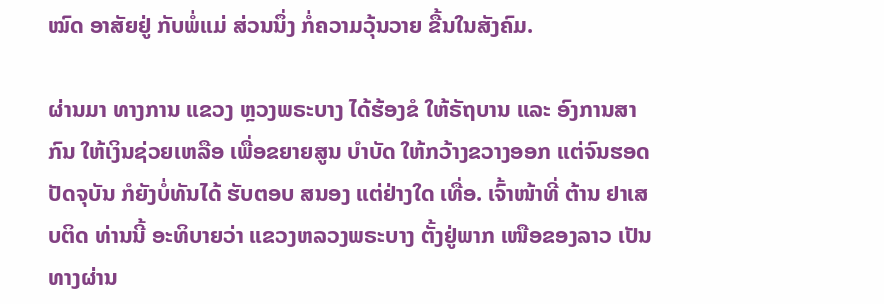ໝົດ ອາສັຍຢູ່ ກັບພໍ່ແມ່ ສ່ວນນຶ່ງ ກໍ່ຄວາມວຸ້ນວາຍ ຂື້ນໃນສັງຄົມ.

ຜ່ານມາ ທາງການ ແຂວງ ຫຼວງພຣະບາງ ໄດ້ຮ້ອງຂໍ ໃຫ້ຣັຖບານ ແລະ ອົງການສາກົນ ໃຫ້ເງິນຊ່ວຍເຫລືອ ເພື່ອຂຍາຍສູນ ບຳບັດ ໃຫ້ກວ້າງຂວາງອອກ ແຕ່ຈົນຮອດ ປັດຈຸບັນ ກໍຍັງບໍ່ທັນໄດ້ ຮັບຕອບ ສນອງ ແຕ່ຢ່າງໃດ ເທື່ອ. ເຈົ້າໜ້າທີ່ ຕ້ານ ຢາເສບຕິດ ທ່ານນີ້ ອະທິບາຍວ່າ ແຂວງຫລວງພຣະບາງ ຕັ້ງຢູ່ພາກ ເໜືອຂອງລາວ ເປັນທາງຜ່ານ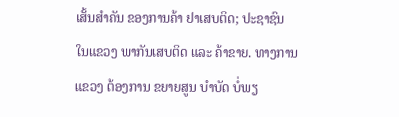ເສັ້ນສຳຄັນ ຂອງການຄ້າ ຢາເສບຕິດ; ປະຊາຊົນ ໃນແຂວງ ພາກັນເສບຕິດ ແລະ ຄ້າຂາຍ. ທາງການ ແຂວງ ຕ້ອງການ ຂຍາຍສູນ ບຳບັດ ບໍ່ພຽ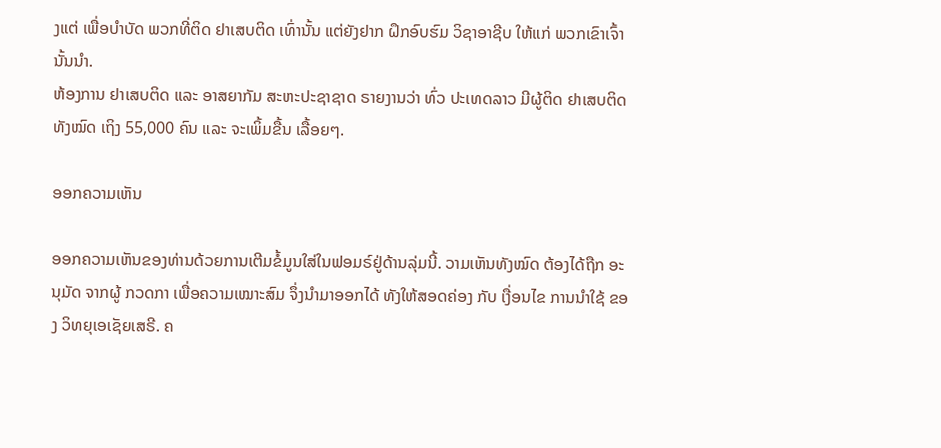ງແຕ່ ເພື່ອບຳບັດ ພວກທີ່ຕິດ ຢາເສບຕິດ ເທົ່ານັ້ນ ແຕ່ຍັງຢາກ ຝຶກອົບຮົມ ວິຊາອາຊີບ ໃຫ້ແກ່ ພວກເຂົາເຈົ້າ ນັ້ນນຳ.
ຫ້ອງການ ຢາເສບຕິດ ແລະ ອາສຍາກັມ ສະຫະປະຊາຊາດ ຣາຍງານວ່າ ທົ່ວ ປະເທດລາວ ມີຜູ້ຕິດ ຢາເສບຕິດ ທັງໝົດ ເຖິງ 55,000 ຄົນ ແລະ ຈະເພິ້ມຂື້ນ ເລື້ອຍໆ.

ອອກຄວາມເຫັນ

ອອກຄວາມເຫັນຂອງທ່ານດ້ວຍການເຕີມຂໍ້ມູນໃສ່ໃນຟອມຣ໌ຢູ່ດ້ານລຸ່ມນີ້. ວາມເຫັນທັງໝົດ ຕ້ອງໄດ້ຖືກ ອະນຸມັດ ຈາກຜູ້ ກວດກາ ເພື່ອຄວາມເໝາະສົມ ຈຶ່ງນໍາມາອອກໄດ້ ທັງໃຫ້ສອດຄ່ອງ ກັບ ເງື່ອນໄຂ ການນຳໃຊ້ ຂອງ ວິທຍຸເອເຊັຍເສຣີ. ຄ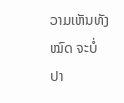ວາມເຫັນທັງໝົດ ຈະບໍ່ປາ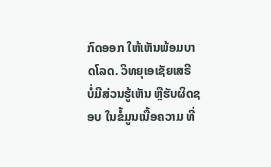ກົດອອກ ໃຫ້ເຫັນພ້ອມບາດໂລດ. ວິທຍຸເອເຊັຍເສຣີ ບໍ່ມີສ່ວນຮູ້ເຫັນ ຫຼືຮັບຜິດຊອບ ໃນຂໍ້ມູນເນື້ອຄວາມ ທີ່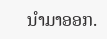ນໍາມາອອກ.